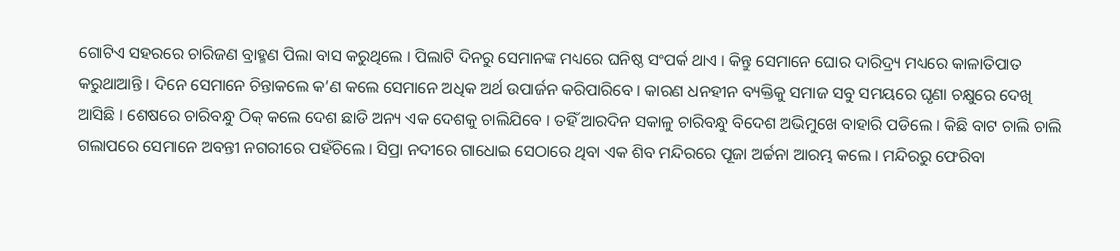ଗୋଟିଏ ସହରରେ ଚାରିଜଣ ବ୍ରାହ୍ମଣ ପିଲା ବାସ କରୁଥିଲେ । ପିଲାଟି ଦିନରୁ ସେମାନଙ୍କ ମଧ୍ୟରେ ଘନିଷ୍ଠ ସଂପର୍କ ଥାଏ । କିନ୍ତୁ ସେମାନେ ଘୋର ଦାରିଦ୍ର୍ୟ ମଧ୍ୟରେ କାଳାତିପାତ କରୁଥାଆନ୍ତି । ଦିନେ ସେମାନେ ଚିନ୍ତାକଲେ କ’ଣ କଲେ ସେମାନେ ଅଧିକ ଅର୍ଥ ଉପାର୍ଜନ କରିପାରିବେ । କାରଣ ଧନହୀନ ବ୍ୟକ୍ତିକୁ ସମାଜ ସବୁ ସମୟରେ ଘୃଣା ଚକ୍ଷୁରେ ଦେଖି ଆସିଛି । ଶେଷରେ ଚାରିବନ୍ଧୁ ଠିକ୍ କଲେ ଦେଶ ଛାଡି ଅନ୍ୟ ଏକ ଦେଶକୁ ଚାଲିଯିବେ । ତହିଁ ଆରଦିନ ସକାଳୁ ଚାରିବନ୍ଧୁ ବିଦେଶ ଅଭିମୁଖେ ବାହାରି ପଡିଲେ । କିଛି ବାଟ ଚାଲି ଚାଲି ଗଲାପରେ ସେମାନେ ଅବନ୍ତୀ ନଗରୀରେ ପହଁଚିଲେ । ସିପ୍ରା ନଦୀରେ ଗାଧୋଇ ସେଠାରେ ଥିବା ଏକ ଶିବ ମନ୍ଦିରରେ ପୂଜା ଅର୍ଚ୍ଚନା ଆରମ୍ଭ କଲେ । ମନ୍ଦିରରୁ ଫେରିବା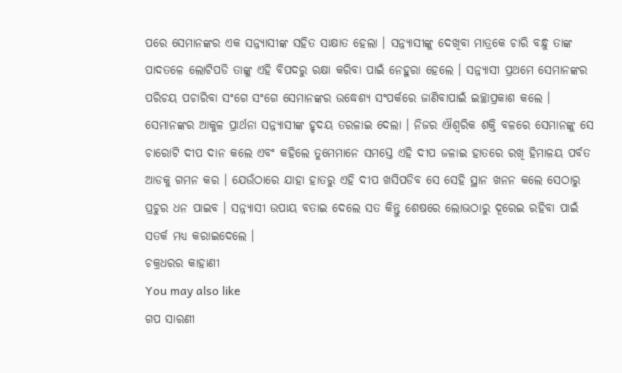ପରେ ସେମାନଙ୍କର ଏକ ସନ୍ନ୍ୟାସୀଙ୍କ ସହିତ ସାକ୍ଷାତ ହେଲା । ସନ୍ନ୍ୟାସୀଙ୍କୁ ଦେଖିବା ମାତ୍ରକେ ଚାରି ବନ୍ଧୁ ତାଙ୍କ ପାଦତଳେ ଲୋଟିପଡି ତାଙ୍କୁ ଏହି ବିପଦରୁ ରକ୍ଷା କରିବା ପାଇଁ ନେହୁରା ହେଲେ । ସନ୍ନ୍ୟାସୀ ପ୍ରଥମେ ସେମାନଙ୍କର ପରିଚୟ ପଚାରିବା ସଂଗେ ସଂଗେ ସେମାନଙ୍କର ଉଦ୍ଧେଶ୍ୟ ସଂପର୍କରେ ଜାଣିବାପାଇଁ ଇଚ୍ଛାପ୍ରକାଶ କଲେ । ସେମାନଙ୍କର ଆକୁଳ ପ୍ରାର୍ଥନା ସନ୍ନ୍ୟାସୀଙ୍କ ହୃଦୟ ତରଳାଇ ଦେଲା । ନିଜର ଐଶ୍ୱରିକ ଶକ୍ତି ବଳରେ ସେମାନଙ୍କୁ ସେ ଚାରୋଟି ଦୀପ ଦାନ କଲେ ଏବଂ କହିଲେ ତୁମେମାନେ ସମସ୍ତେ ଏହି ଦୀପ ଜଳାଇ ହାତରେ ରଖି ହିମାଳୟ ପର୍ବତ ଆଡକୁ ଗମନ କର । ଯେଉଁଠାରେ ଯାହା ହାତରୁ ଏହି ଦୀପ ଖସିପଡିବ ସେ ସେହି ସ୍ଥାନ ଖନନ କଲେ ସେଠାରୁ ପ୍ରଚୁର ଧନ ପାଇବ । ସନ୍ନ୍ୟାସୀ ଉପାୟ ବତାଇ ଦେଲେ ସତ କିନ୍ତୁ ଶେଷରେ ଲୋଭଠାରୁ ଦୂରେଇ ରହିବା ପାଇଁ ସତର୍କ ମଧ୍ୟ କରାଇଦେଲେ ।
ଚକ୍ରଧରର କାହାଣୀ
You may also like
ଗପ ସାରଣୀ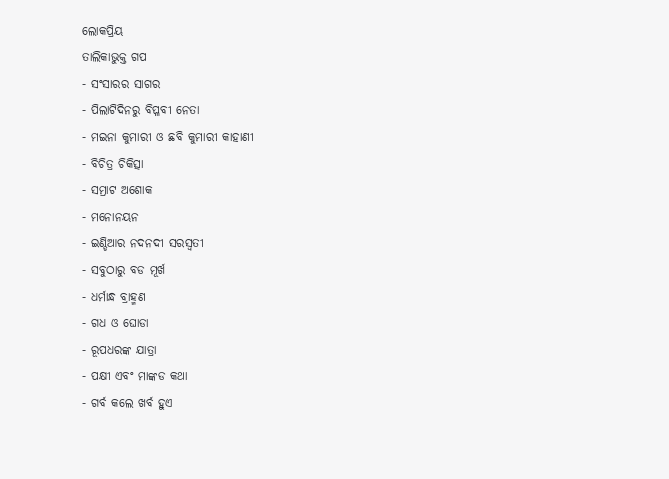ଲୋକପ୍ରିୟ
ତାଲିକାଭୁକ୍ତ ଗପ
- ସଂସାରର ସାଗର
- ପିଲାଟିଦିନରୁ ବିପ୍ଳବୀ ନେତା
- ମଇନା କୁମାରୀ ଓ ଛବି କୁମାରୀ କାହାଣୀ
- ବିଚିତ୍ର ଚିକିତ୍ସା
- ସମ୍ରାଟ ଅଶୋକ
- ମନୋନୟନ
- ଇଣ୍ଡିଆର ନଦନଦୀ ସରସ୍ୱତୀ
- ସବୁଠାରୁ ବଡ ମୂର୍ଖ
- ଧର୍ମାନ୍ଧ ବ୍ରାହ୍ମଣ
- ଗଧ ଓ ଘୋଡା
- ରୂପଧରଙ୍କ ଯାତ୍ରା
- ପକ୍ଷୀ ଏବଂ ମାଙ୍କଡ କଥା
- ଗର୍ବ କଲେ ଖର୍ବ ହୁଏ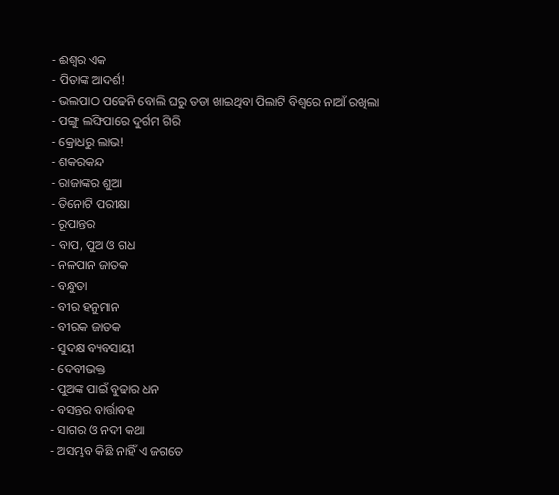- ଈଶ୍ୱର ଏକ
- ପିତାଙ୍କ ଆଦର୍ଶ!
- ଭଲପାଠ ପଢେନି ବୋଲି ଘରୁ ତଡା ଖାଇଥିବା ପିଲାଟି ବିଶ୍ୱରେ ନାଆଁ ରଖିଲା
- ପଙ୍ଗୁ ଲଙ୍ଘିପାରେ ଦୁର୍ଗମ ଗିରି
- କ୍ରୋଧରୁ ଲାଭ!
- ଶକରକନ୍ଦ
- ରାଜାଙ୍କର ଶୁଆ
- ତିନୋଟି ପରୀକ୍ଷା
- ରୂପାନ୍ତର
- ବାପ, ପୁଅ ଓ ଗଧ
- ନଳପାନ ଜାତକ
- ବନ୍ଧୁତା
- ବୀର ହନୁମାନ
- ବୀରକ ଜାତକ
- ସୁଦକ୍ଷ ବ୍ୟବସାୟୀ
- ଦେବୀଭକ୍ତ
- ପୁଅଙ୍କ ପାଇଁ ବୁଢାର ଧନ
- ବସନ୍ତର ବାର୍ତ୍ତାବହ
- ସାଗର ଓ ନଦୀ କଥା
- ଅସମ୍ଭବ କିଛି ନାହିଁ ଏ ଜଗତେ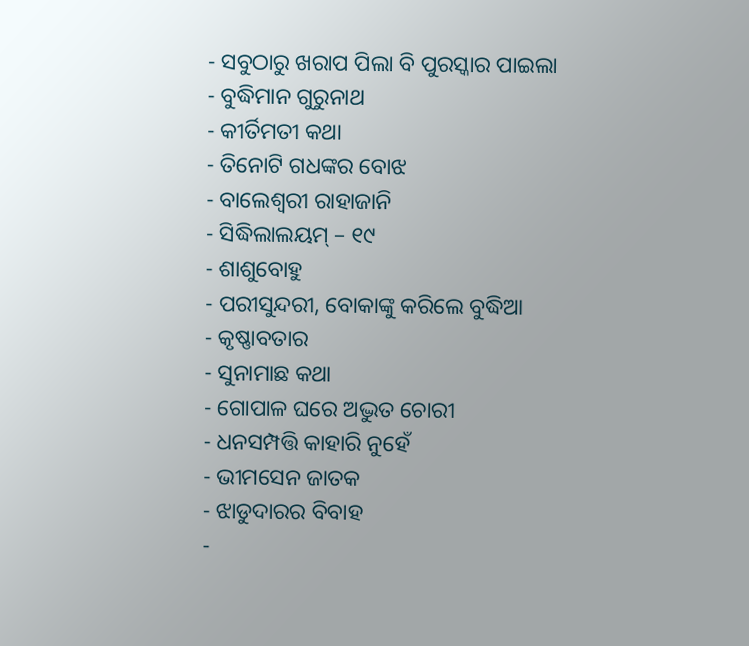- ସବୁଠାରୁ ଖରାପ ପିଲା ବି ପୁରସ୍କାର ପାଇଲା
- ବୁଦ୍ଧିମାନ ଗୁରୁନାଥ
- କୀର୍ତିମତୀ କଥା
- ତିନୋଟି ଗଧଙ୍କର ବୋଝ
- ବାଲେଶ୍ୱରୀ ରାହାଜାନି
- ସିଦ୍ଧିଲାଲୟମ୍ – ୧୯
- ଶାଶୁବୋହୁ
- ପରୀସୁନ୍ଦରୀ, ବୋକାଙ୍କୁ କରିଲେ ବୁଦ୍ଧିଆ
- କୃଷ୍ଣାବତାର
- ସୁନାମାଛ କଥା
- ଗୋପାଳ ଘରେ ଅଦ୍ଭୁତ ଚୋରୀ
- ଧନସମ୍ପତ୍ତି କାହାରି ନୁହେଁ
- ଭୀମସେନ ଜାତକ
- ଝାଡୁଦାରର ବିବାହ
-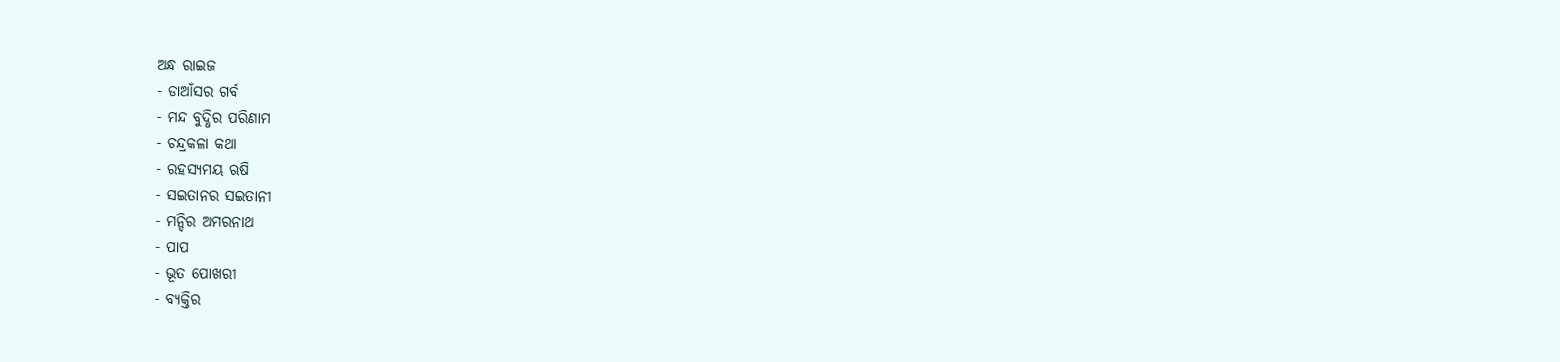ଅନ୍ଧ ରାଇଜ
- ଡାଆଁସର ଗର୍ବ
- ମନ୍ଦ ବୁଦ୍ଧିର ପରିଣାମ
- ଚନ୍ଦ୍ରକଳା କଥା
- ରହସ୍ୟମୟ ଋଷି
- ସଇତାନର ସଇତାନୀ
- ମନ୍ଦିର ଅମରନାଥ
- ପାପ
- ଭୂତ ପୋଖରୀ
- ବ୍ୟକ୍ତିର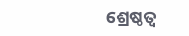ଶ୍ରେଷ୍ଠତ୍ୱ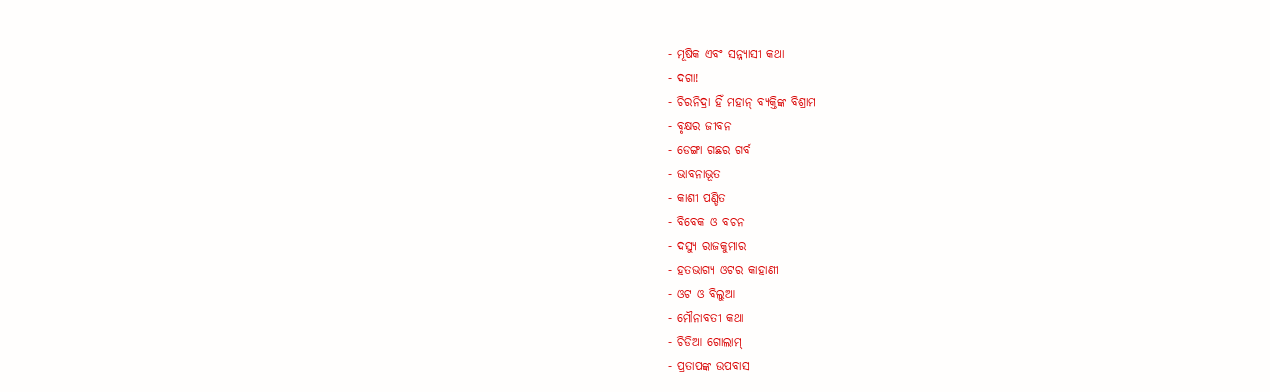- ମୂଷିକ ଏବଂ ସନ୍ନ୍ୟାସୀ କଥା
- ଦଗା!
- ଚିରନିଦ୍ରା ହିଁ ମହାନ୍ ବ୍ୟକ୍ତିଙ୍କ ବିଶ୍ରାମ
- ବୃକ୍ଷର ଜୀବନ
- ଡେଙ୍ଗା ଗଛର ଗର୍ବ
- ଭାବନାଭୂତ
- କାଶୀ ପଣ୍ଡିତ
- ବିବେକ ଓ ବଚନ
- ଦସ୍ୟୁ ରାଜକୁମାର
- ହତଭାଗ୍ୟ ଓଟର କାହାଣୀ
- ଓଟ ଓ ବିଲୁଆ
- ମୌନାବତୀ କଥା
- ଚିଡିଆ ଗୋଲାମ୍
- ପ୍ରତାପଙ୍କ ଉପବାସ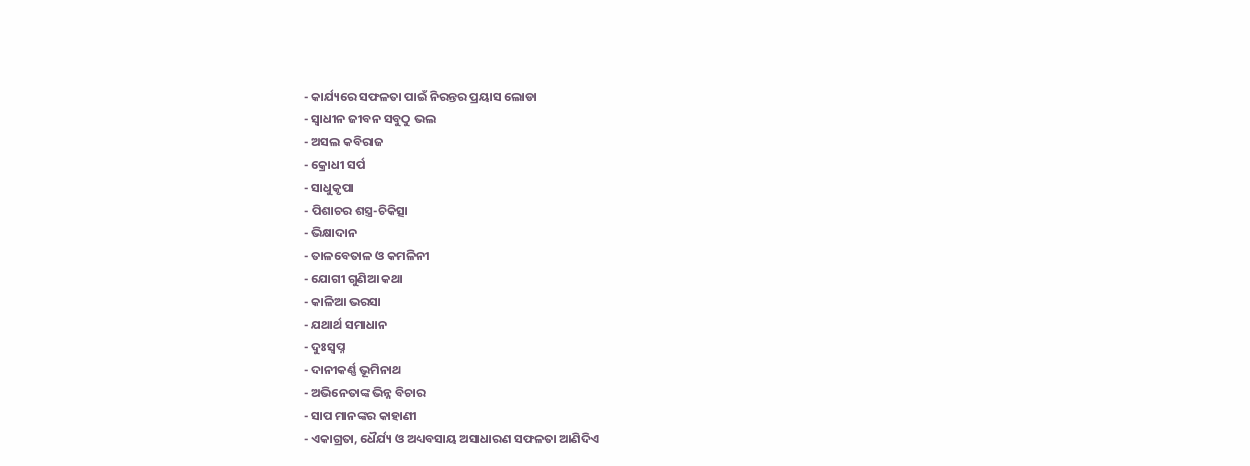- କାର୍ଯ୍ୟରେ ସଫଳତା ପାଇଁ ନିରନ୍ତର ପ୍ରୟାସ ଲୋଡା
- ସ୍ୱାଧୀନ ଜୀବନ ସବୁଠୁ ଭଲ
- ଅସଲ କବିରାଜ
- କ୍ରୋଧୀ ସର୍ପ
- ସାଧୁକୃପା
- ପିଶାଚର ଶସ୍ତ୍ର-ଚିକିତ୍ସା
- ଭିକ୍ଷାଦାନ
- ତାଳବେତାଳ ଓ କମଳିନୀ
- ଯୋଗୀ ଗୁଣିଆ କଥା
- କାଳିଆ ଭରସା
- ଯଥାର୍ଥ ସମାଧାନ
- ଦୁଃସ୍ୱପ୍ନ
- ଦାନୀକର୍ଣ୍ଣ ଭୂମିନାଥ
- ଅଭିନେତାଙ୍କ ଭିନ୍ନ ବିଚାର
- ସାପ ମାନଙ୍କର କାହାଣୀ
- ଏକାଗ୍ରତା, ଧୈର୍ଯ୍ୟ ଓ ଅଧ୍ୟବସାୟ ଅସାଧାରଣ ସଫଳତା ଆଣିଦିଏ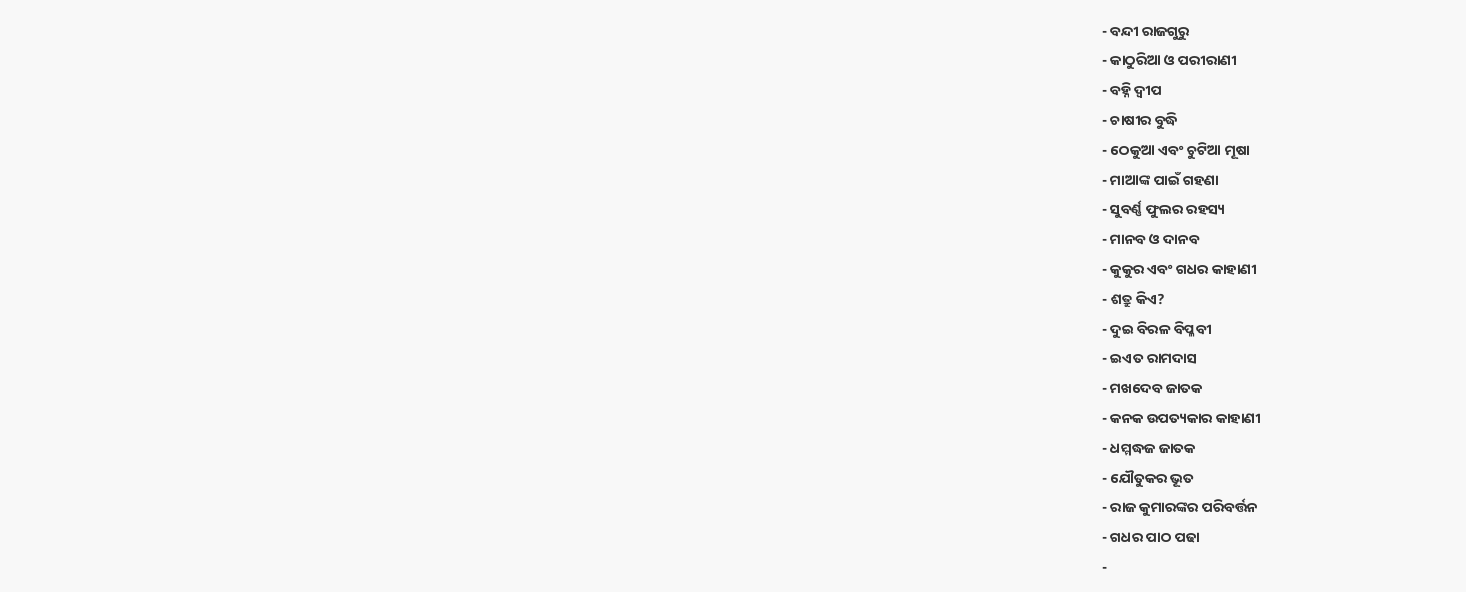- ବନ୍ଦୀ ରାଜଗୁରୁ
- କାଠୁରିଆ ଓ ପରୀରାଣୀ
- ବହ୍ନି ଦ୍ୱୀପ
- ଚାଷୀର ବୁଦ୍ଧି
- ଠେକୁଆ ଏବଂ ଚୁଟିଆ ମୂଷା
- ମାଆଙ୍କ ପାଇଁ ଗହଣା
- ସୁବର୍ଣ୍ଣ ଫୁଲର ରହସ୍ୟ
- ମାନବ ଓ ଦାନବ
- କୁକୁର ଏବଂ ଗଧର କାହାଣୀ
- ଶତ୍ରୁ କିଏ?
- ଦୁଇ ବିରଳ ବିପ୍ଳବୀ
- ଇଏତ ରାମଦାସ
- ମଖଦେବ ଜାତକ
- କନକ ଉପତ୍ୟକାର କାହାଣୀ
- ଧମ୍ମଦ୍ଧଜ ଜାତକ
- ଯୌତୁକର ଭୂତ
- ରାଜ କୁମାରଙ୍କର ପରିବର୍ତ୍ତନ
- ଗଧର ପାଠ ପଢା
-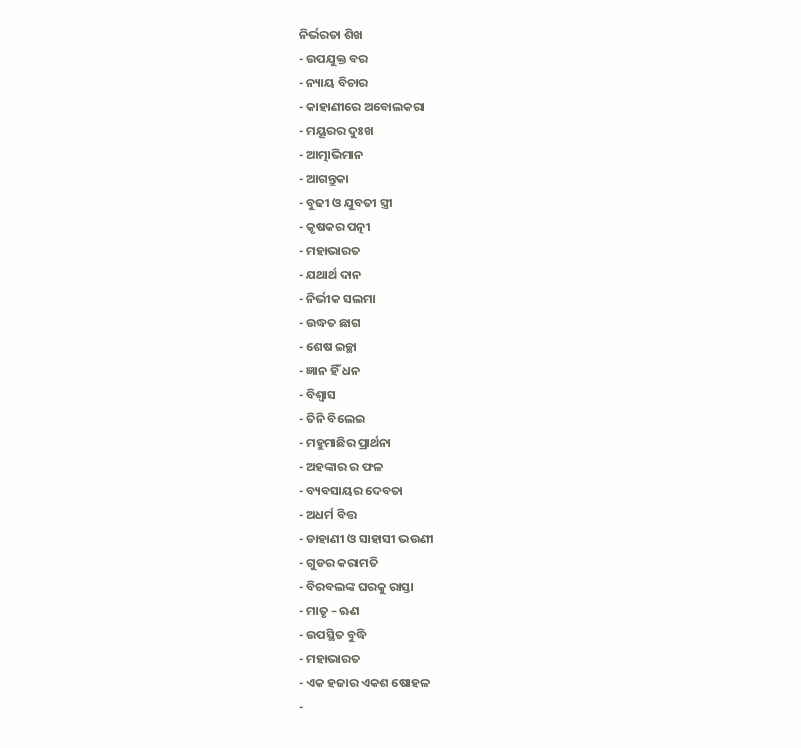ନିର୍ଭରତା ଶିଖ
- ଉପଯୁକ୍ତ ବର
- ନ୍ୟାୟ ବିଚାର
- କାହାଣୀରେ ଅବୋଲକରା
- ମୟୂରର ଦୁଃଖ
- ଆତ୍ମାଭିମାନ
- ଆଗନ୍ତୁକା
- ବୁଢୀ ଓ ଯୁବତୀ ସ୍ତ୍ରୀ
- କୃଷକର ପତ୍ନୀ
- ମହାଭାରତ
- ଯଥାର୍ଥ ଦାନ
- ନିର୍ଭୀକ ସଲମା
- ଉଦ୍ଧତ ଛାଗ
- ଶେଷ ଇଚ୍ଛା
- ଜ୍ଞାନ ହିଁ ଧନ
- ବିଶ୍ୱାସ
- ତିନି ବିଲେଇ
- ମହୁମାଛିର ପ୍ରାର୍ଥନା
- ଅହଙ୍କାର ର ଫଳ
- ବ୍ୟବସାୟର ଦେବତା
- ଅଧର୍ମ ବିତ୍ତ
- ଡାହାଣୀ ଓ ସାହାସୀ ଭଉଣୀ
- ଗୁଡର କରାମତି
- ବିରବଲଙ୍କ ଘରକୁ ରାସ୍ତା
- ମାତୃ – ଋଣ
- ଉପସ୍ଥିତ ବୁଦ୍ଧି
- ମହାଭାରତ
- ଏକ ହଜାର ଏକଶ ଷୋହଳ
-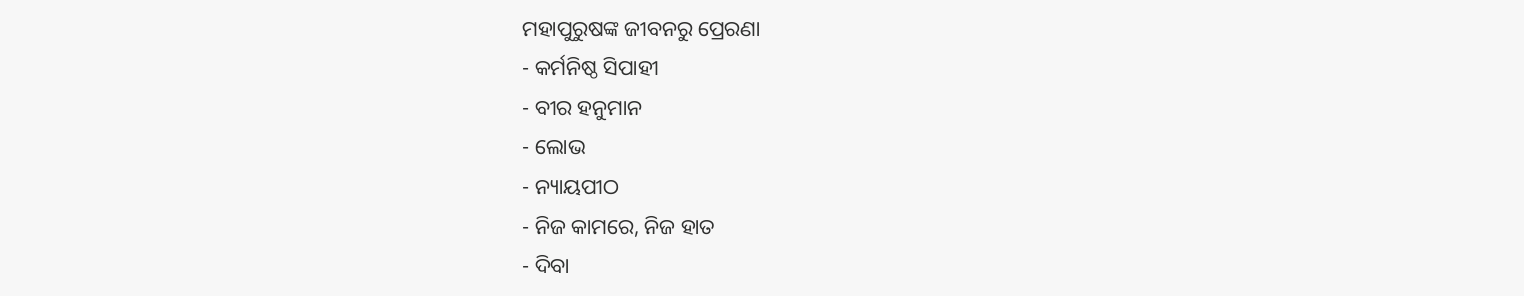ମହାପୁରୁଷଙ୍କ ଜୀବନରୁ ପ୍ରେରଣା
- କର୍ମନିଷ୍ଠ ସିପାହୀ
- ବୀର ହନୁମାନ
- ଲୋଭ
- ନ୍ୟାୟପୀଠ
- ନିଜ କାମରେ, ନିଜ ହାତ
- ଦିବା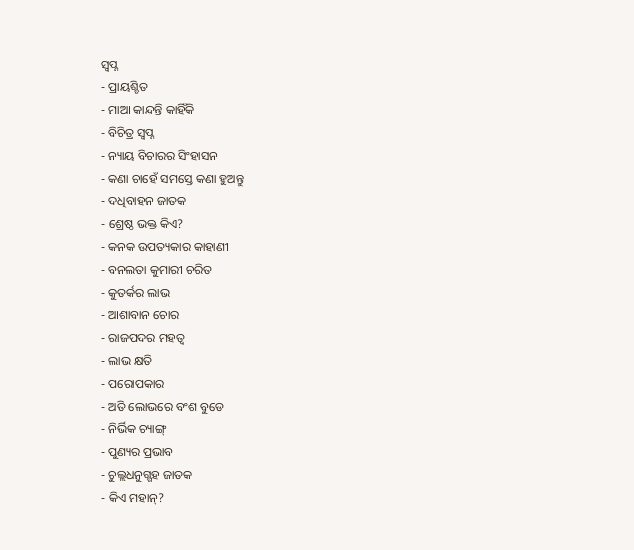ସ୍ୱପ୍ନ
- ପ୍ରାୟଶ୍ଚିତ
- ମାଆ କାନ୍ଦନ୍ତି କାହିଁକି
- ବିଚିତ୍ର ସ୍ୱପ୍ନ
- ନ୍ୟାୟ ବିଚାରର ସିଂହାସନ
- କଣା ଚାହେଁ ସମସ୍ତେ କଣା ହୁଅନ୍ତୁ
- ଦଧିବାହନ ଜାତକ
- ଶ୍ରେଷ୍ଠ ଭକ୍ତ କିଏ?
- କନକ ଉପତ୍ୟକାର କାହାଣୀ
- ବନଲତା କୁମାରୀ ଚରିତ
- କୁତର୍କର ଲାଭ
- ଆଶାବାନ ଚୋର
- ରାଜପଦର ମହତ୍ୱ
- ଲାଭ କ୍ଷତି
- ପରୋପକାର
- ଅତି ଲୋଭରେ ବଂଶ ବୁଡେ
- ନିର୍ଭିକ ଚ୍ୟାଙ୍ଗ୍
- ପୁଣ୍ୟର ପ୍ରଭାବ
- ଚୁଲ୍ଲଧନୁଗ୍ଗହ ଜାତକ
- କିଏ ମହାନ୍?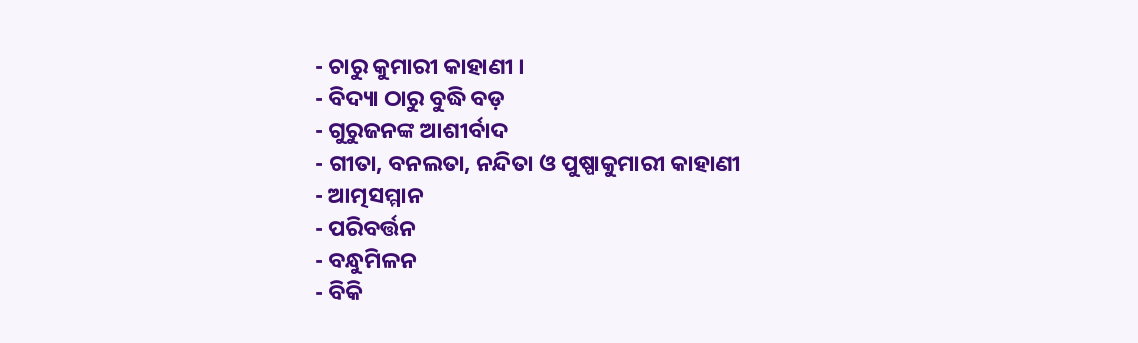- ଚାରୁ କୁମାରୀ କାହାଣୀ ।
- ବିଦ୍ୟା ଠାରୁ ବୁଦ୍ଧି ବଡ଼
- ଗୁରୁଜନଙ୍କ ଆଶୀର୍ବାଦ
- ଗୀତା, ବନଲତା, ନନ୍ଦିତା ଓ ପୁଷ୍ପାକୁମାରୀ କାହାଣୀ
- ଆତ୍ମସମ୍ମାନ
- ପରିବର୍ତ୍ତନ
- ବନ୍ଧୁମିଳନ
- ବିକି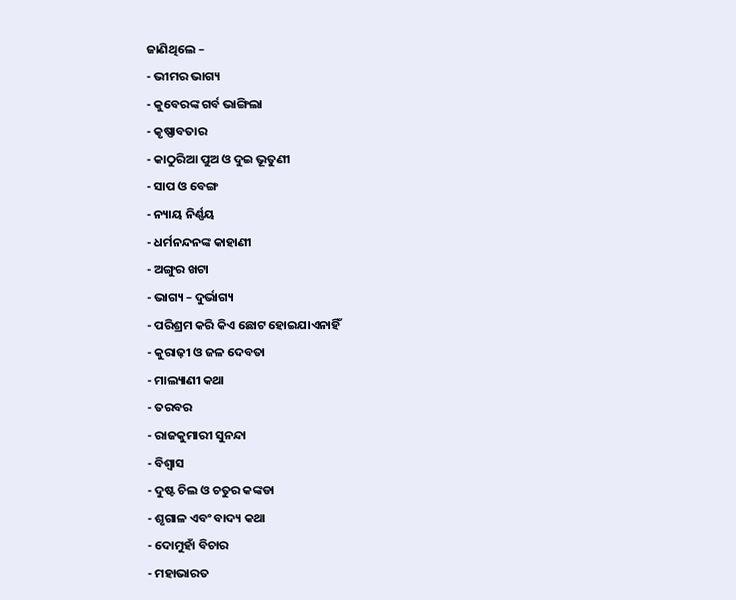ଜାଣିଥିଲେ –
- ଭୀମର ଭାଗ୍ୟ
- କୁବେରଙ୍କ ଗର୍ବ ଭାଙ୍ଗିଲା
- କୃଷ୍ଣାବତାର
- କାଠୁରିଆ ପୁଅ ଓ ଦୁଇ ଭୂତୁଣୀ
- ସାପ ଓ ବେଙ୍ଗ
- ନ୍ୟାୟ ନିର୍ଣ୍ଣୟ
- ଧର୍ମନନ୍ଦନଙ୍କ କାହାଣୀ
- ଅଙ୍ଗୁର ଖଟା
- ଭାଗ୍ୟ – ଦୁର୍ଭାଗ୍ୟ
- ପରିଶ୍ରମ କରି କିଏ ଛୋଟ ହୋଇଯାଏନାହିଁ
- କୁରାଢ଼ୀ ଓ ଜଳ ଦେବତା
- ମାଲ୍ୟାଣୀ କଥା
- ତରବର
- ରାଜକୁମାରୀ ସୁନନ୍ଦା
- ବିଶ୍ୱାସ
- ଦୁଷ୍ଟ ଚିଲ ଓ ଚତୁର କଙ୍କଡା
- ଶୃଗାଳ ଏବଂ ବାଦ୍ୟ କଥା
- ଦୋମୁହାଁ ବିଚାର
- ମହାଭାରତ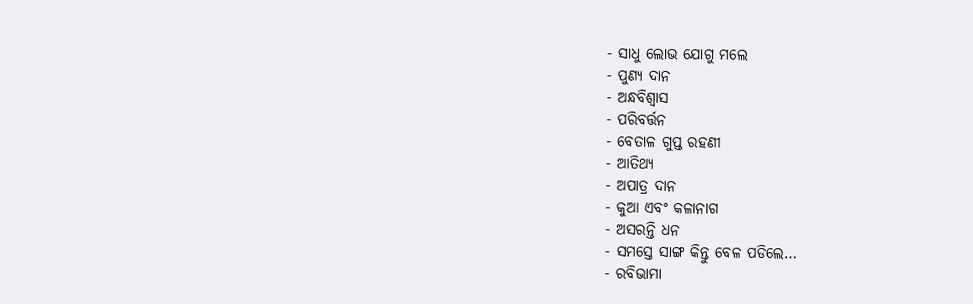- ସାଧୁ ଲୋଭ ଯୋଗୁ ମଲେ
- ପୁଣ୍ୟ ଦାନ
- ଅନ୍ଧବିଶ୍ୱାସ
- ପରିବର୍ତ୍ତନ
- ବେତାଳ ଗୁପ୍ତ ରହଣୀ
- ଆତିଥ୍ୟ
- ଅପାତ୍ର ଦାନ
- କୁଆ ଏବଂ କଳାନାଗ
- ଅସରନ୍ତି ଧନ
- ସମସ୍ତେ ସାଙ୍ଗ କିନ୍ତୁ ବେଳ ପଡିଲେ…
- ରବିଭାମା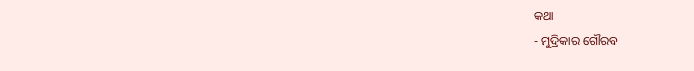କଥା
- ମୁଦ୍ରିକାର ଗୌରବ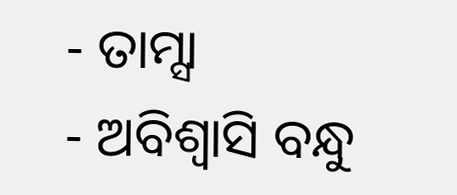- ତାମ୍ସା
- ଅବିଶ୍ୱାସି ବନ୍ଧୁ